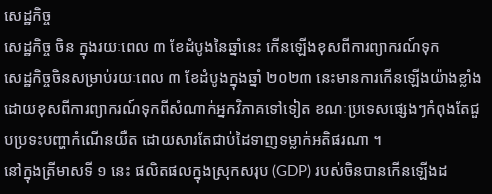សេដ្ឋកិច្ច
សេដ្ឋកិច្ច ចិន ក្នុងរយៈពេល ៣ ខែដំបូងនៃឆ្នាំនេះ កើនឡើងខុសពីការព្យាករណ៍ទុក
សេដ្ឋកិច្ចចិនសម្រាប់រយៈពេល ៣ ខែដំបូងក្នុងឆ្នាំ ២០២៣ នេះមានការកើនឡើងយ៉ាងខ្លាំង ដោយខុសពីការព្យាករណ៍ទុកពីសំណាក់អ្នកវិភាគទៅទៀត ខណៈប្រទេសផ្សេងៗកំពុងតែជួបប្រទះបញ្ហាកំណើនយឺត ដោយសារតែជាប់ដៃទាញទម្លាក់អតិផរណា ។
នៅក្នុងត្រីមាសទី ១ នេះ ផលិតផលក្នុងស្រុកសរុប (GDP) របស់ចិនបានកើនឡើងដ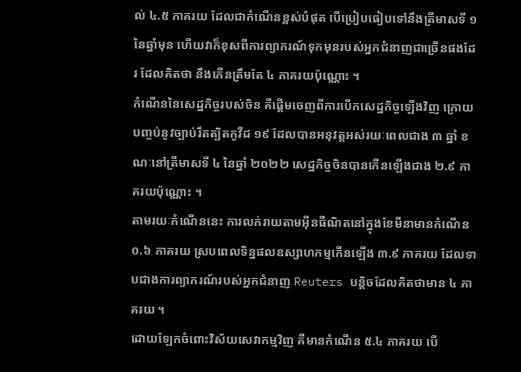ល់ ៤.៥ ភាគរយ ដែលជាកំណើនខ្ពស់បំផុត បើប្រៀបធៀបទៅនឹងត្រីមាសទី ១ នៃឆ្នាំមុន ហើយវាក៏ខុសពីការព្យាករណ៍ទុកមុនរបស់អ្នកជំនាញជាច្រើនផងដែរ ដែលគិតថា នឹងកើនត្រឹមតែ ៤ ភាគរយប៉ុណ្ណោះ ។
កំណើននៃសេដ្ឋកិច្ចរបស់ចិន គឺផ្តើមចេញពីការបើកសេដ្ឋកិច្ចឡើងវិញ ក្រោយបញ្ចប់នូវច្បាប់រឹតត្បិតកូវីដ ១៩ ដែលបានអនុវត្តអស់រយៈពេលជាង ៣ ឆ្នាំ ខណៈនៅត្រីមាសទី ៤ នៃឆ្នាំ ២០២២ សេដ្ឋកិច្ចចិនបានកើនឡើងជាង ២.៩ ភាគរយប៉ុណ្ណោះ ។
តាមរយៈកំណើននេះ ការលក់រាយតាមអ៊ីនធឺណិតនៅក្នុងខែមីនាមានកំណើន ០.៦ ភាគរយ ស្របពេលទិន្នផលឧស្សាហកម្មកើនឡើង ៣.៩ ភាគរយ ដែលទាបជាងការព្យាករណ៍របស់អ្នកជំនាញ Reuters បន្តិចដែលគិតថាមាន ៤ ភាគរយ ។
ដោយឡែកចំពោះវិស័យសេវាកម្មវិញ គឺមានកំណើន ៥.៤ ភាគរយ បើ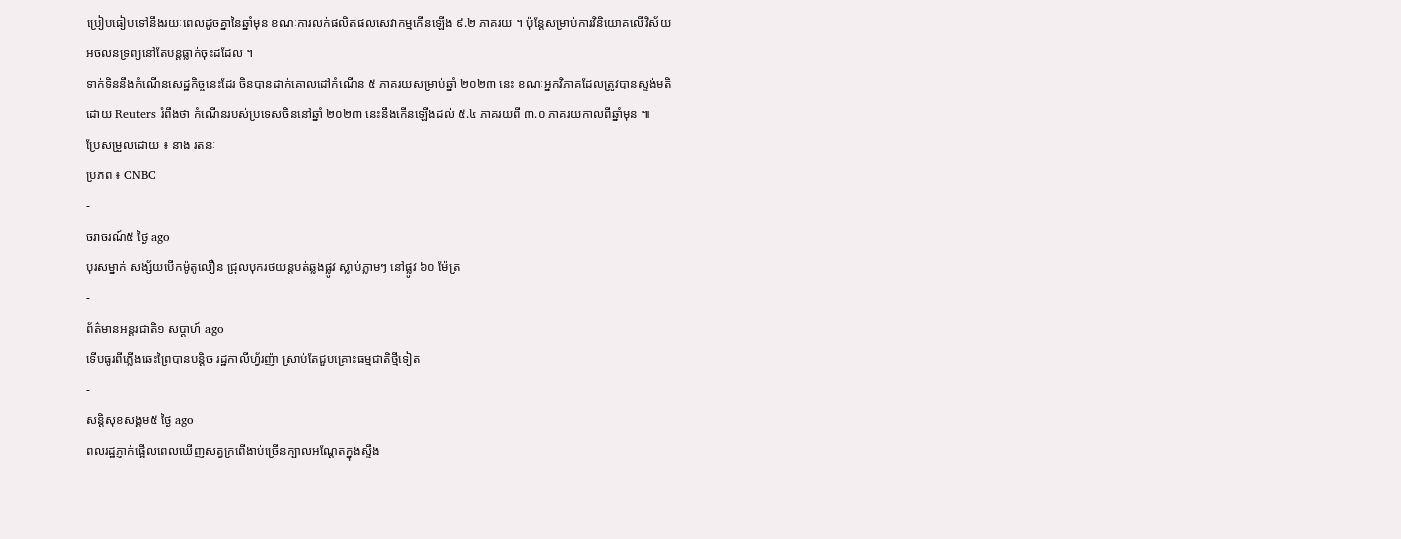ប្រៀបធៀបទៅនឹងរយៈពេលដូចគ្នានៃឆ្នាំមុន ខណៈការលក់ផលិតផលសេវាកម្មកើនឡើង ៩.២ ភាគរយ ។ ប៉ុន្តែសម្រាប់ការវិនិយោគលើវិស័យអចលនទ្រព្យនៅតែបន្តធ្លាក់ចុះដដែល ។
ទាក់ទិននឹងកំណើនសេដ្ឋកិច្ចនេះដែរ ចិនបានដាក់គោលដៅកំណើន ៥ ភាគរយសម្រាប់ឆ្នាំ ២០២៣ នេះ ខណៈអ្នកវិភាគដែលត្រូវបានស្ទង់មតិដោយ Reuters រំពឹងថា កំណើនរបស់ប្រទេសចិននៅឆ្នាំ ២០២៣ នេះនឹងកើនឡើងដល់ ៥.៤ ភាគរយពី ៣.០ ភាគរយកាលពីឆ្នាំមុន ៕
ប្រែសម្រួលដោយ ៖ នាង រតនៈ
ប្រភព ៖ CNBC
-
ចរាចរណ៍៥ ថ្ងៃ ago
បុរសម្នាក់ សង្ស័យបើកម៉ូតូលឿន ជ្រុលបុករថយន្តបត់ឆ្លងផ្លូវ ស្លាប់ភ្លាមៗ នៅផ្លូវ ៦០ ម៉ែត្រ
-
ព័ត៌មានអន្ដរជាតិ១ សប្តាហ៍ ago
ទើបធូរពីភ្លើងឆេះព្រៃបានបន្តិច រដ្ឋកាលីហ្វ័រញ៉ា ស្រាប់តែជួបគ្រោះធម្មជាតិថ្មីទៀត
-
សន្តិសុខសង្គម៥ ថ្ងៃ ago
ពលរដ្ឋភ្ញាក់ផ្អើលពេលឃើញសត្វក្រពើងាប់ច្រើនក្បាលអណ្ដែតក្នុងស្ទឹង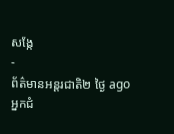សង្កែ
-
ព័ត៌មានអន្ដរជាតិ២ ថ្ងៃ ago
អ្នកជំ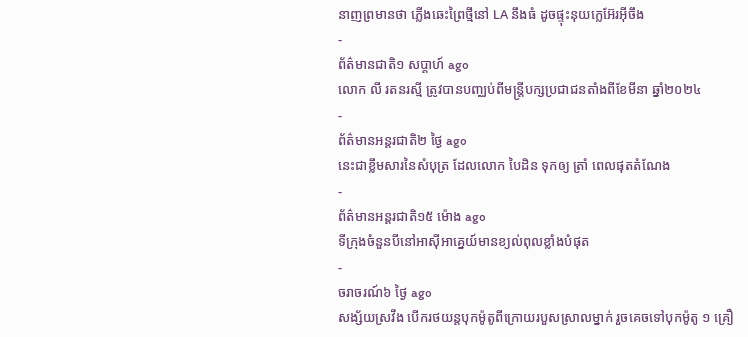នាញព្រមានថា ភ្លើងឆេះព្រៃថ្មីនៅ LA នឹងធំ ដូចផ្ទុះនុយក្លេអ៊ែរអ៊ីចឹង
-
ព័ត៌មានជាតិ១ សប្តាហ៍ ago
លោក លី រតនរស្មី ត្រូវបានបញ្ឈប់ពីមន្ត្រីបក្សប្រជាជនតាំងពីខែមីនា ឆ្នាំ២០២៤
-
ព័ត៌មានអន្ដរជាតិ២ ថ្ងៃ ago
នេះជាខ្លឹមសារនៃសំបុត្រ ដែលលោក បៃដិន ទុកឲ្យ ត្រាំ ពេលផុតតំណែង
-
ព័ត៌មានអន្ដរជាតិ១៥ ម៉ោង ago
ទីក្រុងចំនួនបីនៅអាស៊ីអាគ្នេយ៍មានខ្យល់ពុលខ្លាំងបំផុត
-
ចរាចរណ៍៦ ថ្ងៃ ago
សង្ស័យស្រវឹង បើករថយន្តបុកម៉ូតូពីក្រោយរបួសស្រាលម្នាក់ រួចគេចទៅបុកម៉ូតូ ១ គ្រឿ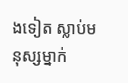ងទៀត ស្លាប់មនុស្សម្នាក់